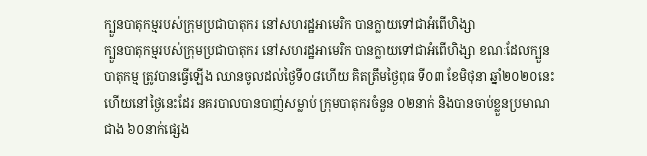ក្បួនបាតុកម្មរបស់ក្រុមប្រជាបាតុករ នៅសហរដ្ឋអាមេរិក បានក្លាយទៅជាអំពើហិង្សា
ក្បួនបាតុកម្មរបស់ក្រុមប្រជាបាតុករ នៅសហរដ្ឋអាមេរិក បានក្លាយទៅជាអំពើហិង្សា ខណៈដែលក្បួនបាតុកម្ម ត្រូវបានធ្វើឡើង ឈានចូលដល់ថ្ងៃទី០៨ហើយ គិតត្រឹមថ្ងៃពុធ ទី០៣ ខែមិថុនា ឆ្នាំ២០២០នេះ ហើយនៅថ្ងៃនេះដែរ នគរបាលបានបាញ់សម្លាប់ ក្រុមបាតុករចំនួន ០២នាក់ និងបានចាប់ខ្លួនប្រមាណជាង ៦០នាក់ផ្សេង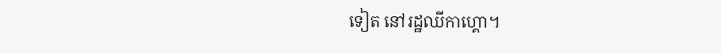ទៀត នៅរដ្ឋឈីកាហ្គោ។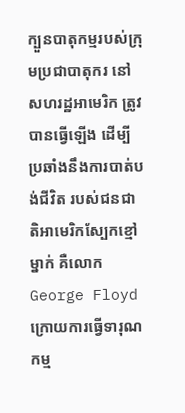ក្បួនបាតុកម្មរបស់ក្រុមប្រជាបាតុករ នៅសហរដ្ឋអាមេរិក ត្រូវបានធ្វើឡើង ដើម្បីប្រឆាំងនឹងការបាត់បង់ជីវិត របស់ជនជាតិអាមេរិកស្បែកខ្មៅម្នាក់ គឺលោក George Floyd ក្រោយការធ្វើទារុណកម្ម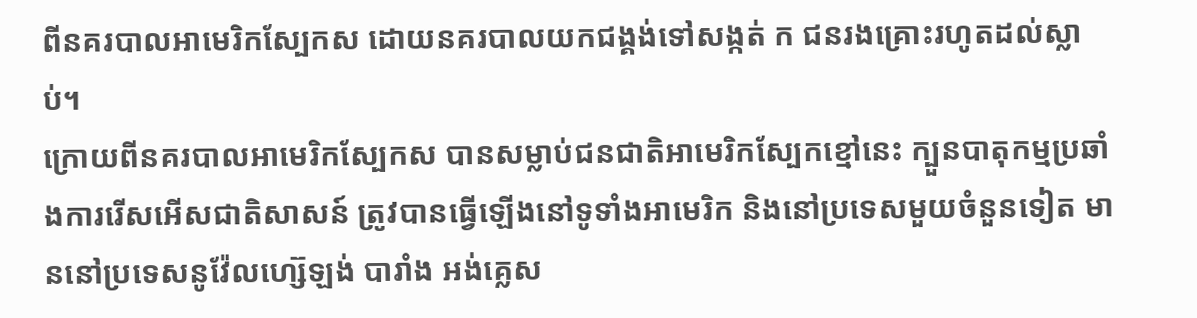ពីនគរបាលអាមេរិកស្បែកស ដោយនគរបាលយកជង្គង់ទៅសង្កត់ ក ជនរងគ្រោះរហូតដល់ស្លាប់។
ក្រោយពីនគរបាលអាមេរិកស្បែកស បានសម្លាប់ជនជាតិអាមេរិកស្បែកខ្មៅនេះ ក្បួនបាតុកម្មប្រឆាំងការរើសអើសជាតិសាសន៍ ត្រូវបានធ្វើឡើងនៅទូទាំងអាមេរិក និងនៅប្រទេសមួយចំនួនទៀត មាននៅប្រទេសនូវ៉ែលហ្ស៊េឡង់ បារាំង អង់គ្លេស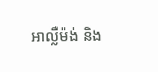អាល្លឺម៉ង់ និង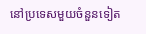នៅប្រទេសមួយចំនួនទៀត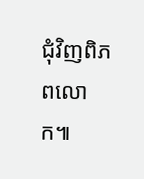ជុំវិញពិភពលោក៕